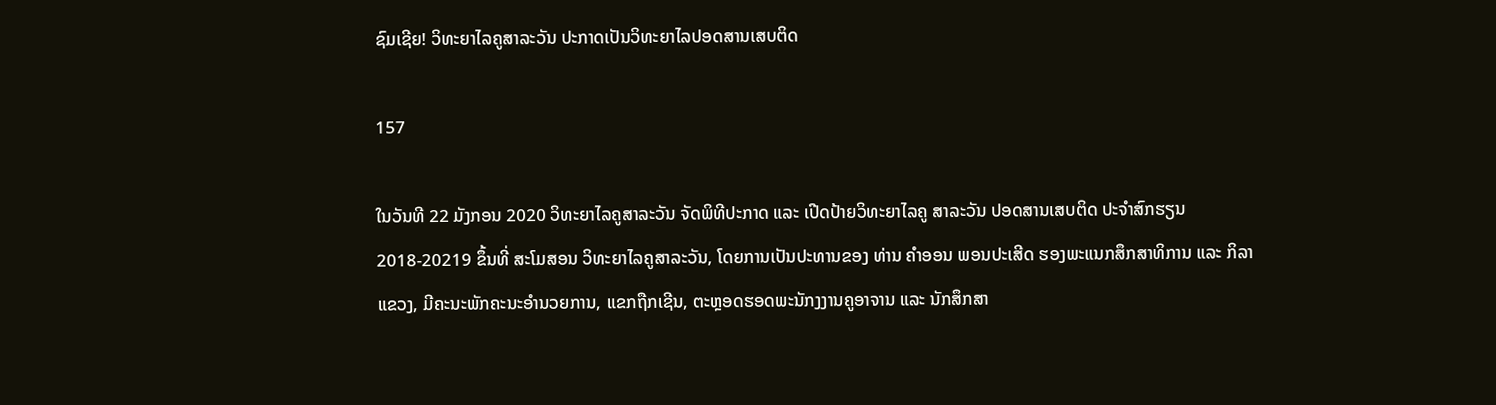ຊົມເຊີຍ! ວິທະຍາໄລຄູສາລະວັນ ປະກາດເປັນວິທະຍາໄລປອດສານເສບຕິດ

157

ໃນວັນທີ 22 ມັງກອນ 2020 ວິທະຍາໄລຄູສາລະວັນ ຈັດພິທີປະກາດ ແລະ ເປີດປ້າຍວິທະຍາໄລຄູ ສາລະວັນ ປອດສານເສບຕິດ ປະຈຳສົກຮຽນ 2018-20219 ຂຶ້ນທີ່ ສະໂມສອນ ວິທະຍາໄລຄູສາລະວັນ, ໂດຍການເປັນປະທານຂອງ ທ່ານ ຄຳອອນ ພອນປະເສີດ ຮອງພະແນກສຶກສາທິການ ແລະ ກິລາແຂວງ, ມີຄະນະພັກຄະນະອຳນວຍການ, ແຂກຖືກເຊີນ, ຕະຫຼອດຮອດພະນັກງງານຄູອາຈານ ແລະ ນັກສຶກສາ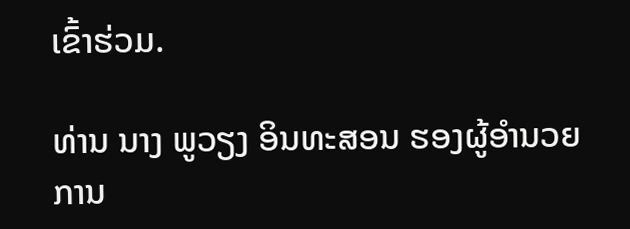ເຂົ້າຮ່ວມ.

ທ່ານ ນາງ ພູວຽງ ອິນທະສອນ ຮອງຜູ້ອຳນວຍການ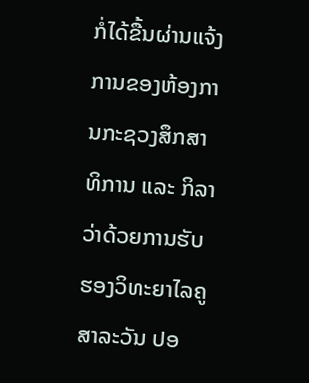ກໍ່ໄດ້ຂື້ນຜ່ານແຈ້ງການຂອງຫ້ອງການກະຊວງສຶກສາທິການ ແລະ ກິລາ ວ່າດ້ວຍການຮັບຮອງວິທະຍາໄລຄູສາລະວັນ ປອ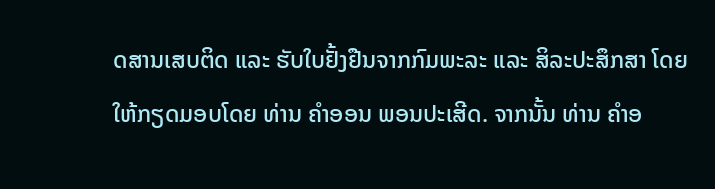ດສານເສບຕິດ ແລະ ຮັບໃບຢັ້ງຢືນຈາກກົມພະລະ ແລະ ສິລະປະສຶກສາ ໂດຍໃຫ້ກຽດມອບໂດຍ ທ່ານ ຄຳອອນ ພອນປະເສີດ. ຈາກນັ້ນ ທ່ານ ຄຳອ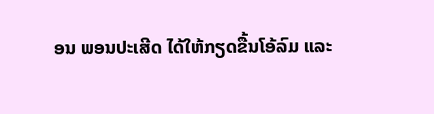ອນ ພອນປະເສີດ ໄດ້ໃຫ້ກຽດຂື້ນໂອ້ລົມ ແລະ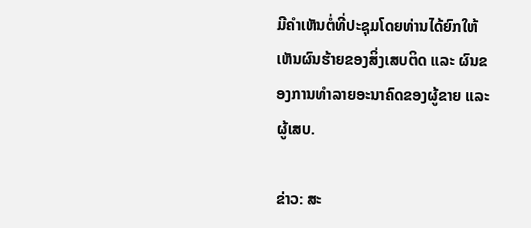ມີຄຳເຫັນຕໍ່ທີ່ປະຊຸມໂດຍທ່ານໄດ້ຍົກໃຫ້ເຫັນຜົນຮ້າຍຂອງສິ່ງເສບຕິດ ແລະ ຜົນຂອງການທໍາລາຍອະນາຄົດຂອງຜູ້ຂາຍ ແລະ ຜູ້ເສບ.

ຂ່າວ: ສະ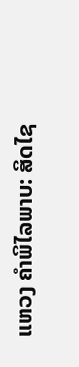ແຫວງ ຄຳພິໄລພາບ: ສິດໄຊ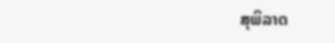ສຸພິລາດ